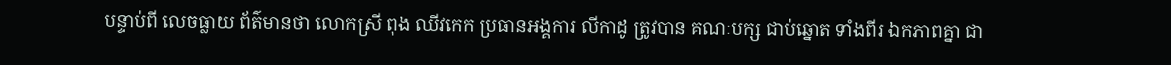បន្ទាប់ពី លេចធ្លាយ ព័ត៌មានថា លោកស្រី ពុង ឈីវកេក ប្រធានអង្គការ លីកាដូ ត្រូវបាន គណៈបក្ស ជាប់ឆ្នោត ទាំងពីរ ឯកភាពគ្នា ជា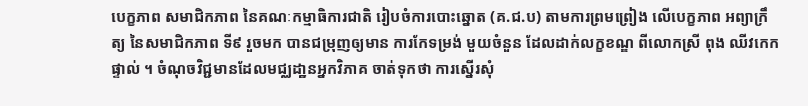បេក្ខភាព សមាជិកភាព នៃគណៈកម្មាធិការជាតិ រៀបចំការបោះឆ្នោត (គ.ជ.ប) តាមការព្រមព្រៀង លើបេក្ខភាព អព្យាក្រឹត្យ នៃសមាជិកភាព ទី៩ រួចមក បានជម្រុញឲ្យមាន ការកែទម្រង់ មួយចំនួន ដែលដាក់លក្ខខណ្ឌ ពីលោកស្រី ពុង ឈីវកេក ផ្ទាល់ ។ ចំណុចវិជ្ជមានដែលមជ្ឈដា្ឋនអ្នកវិភាគ ចាត់ទុកថា ការស្នើរសុំ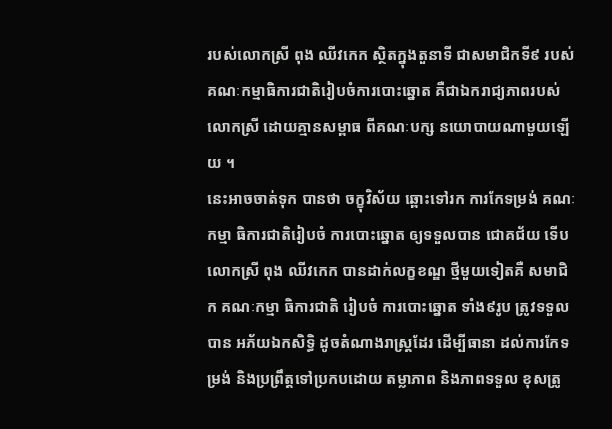របស់លោកស្រី ពុង ឈីវកេក ស្ថិតក្នុងតួនាទី ជាសមាជិកទី៩ របស់គណៈកម្មាធិការជាតិរៀបចំការបោះឆ្នោត គឺជាឯករាជ្យភាពរបស់លោកស្រី ដោយគ្មានសម្ពាធ ពីគណៈបក្ស នយោបាយណាមួយឡើយ ។
នេះអាចចាត់ទុក បានថា ចក្ខុវិស័យ ឆ្ពោះទៅរក ការកែទម្រង់ គណៈកម្មា ធិការជាតិរៀបចំ ការបោះឆ្នោត ឲ្យទទួលបាន ជោគជ័យ ទើបលោកស្រី ពុង ឈីវកេក បានដាក់លក្ខខណ្ឌ ថ្មីមួយទៀតគឺ សមាជិក គណៈកម្មា ធិការជាតិ រៀបចំ ការបោះឆ្នោត ទាំង៩រូប ត្រូវទទួល បាន អភ័យឯកសិទ្ធិ ដូចតំណាងរាស្ត្រដែរ ដើម្បីធានា ដល់ការកែទម្រង់ និងប្រព្រឹត្តទៅប្រកបដោយ តម្លាភាព និងភាពទទួល ខុសត្រូ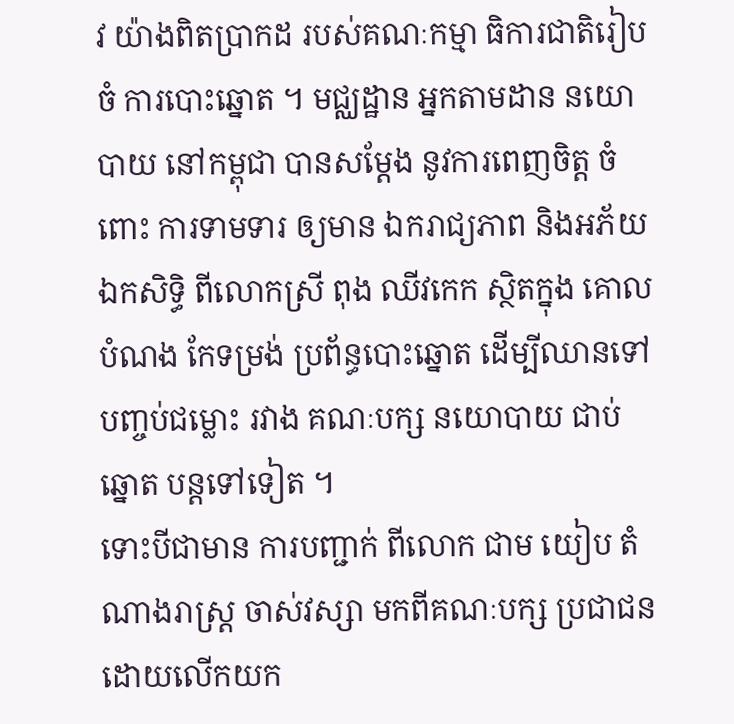វ យ៉ាងពិតប្រាកដ របស់គណៈកម្មា ធិការជាតិរៀបចំ ការបោះឆ្នោត ។ មជ្ឈដ្ឋាន អ្នកតាមដាន នយោបាយ នៅកម្ពុជា បានសម្តែង នូវការពេញចិត្ត ចំពោះ ការទាមទារ ឲ្យមាន ឯករាជ្យភាព និងអភ័យឯកសិទ្ធិ ពីលោកស្រី ពុង ឈីវកេក ស្ថិតក្នុង គោលបំណង កែទម្រង់ ប្រព័ន្ធបោះឆ្នោត ដើម្បីឈានទៅ បញ្ចប់ជម្លោះ រវាង គណៈបក្ស នយោបាយ ជាប់ឆ្នោត បន្តទៅទៀត ។
ទោះបីជាមាន ការបញ្ជាក់ ពីលោក ជាម យៀប តំណាងរាស្ត្រ ចាស់វស្សា មកពីគណៈបក្ស ប្រជាជន ដោយលើកយក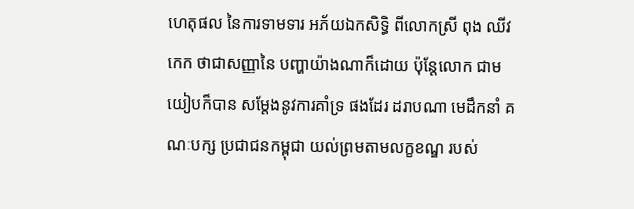ហេតុផល នៃការទាមទារ អភ័យឯកសិទ្ធិ ពីលោកស្រី ពុង ឈីវកេក ថាជាសញ្ញានៃ បញ្ហាយ៉ាងណាក៏ដោយ ប៉ុន្តែលោក ជាម យៀបក៏បាន សម្តែងនូវការគាំទ្រ ផងដែរ ដរាបណា មេដឹកនាំ គណៈបក្ស ប្រជាជនកម្ពុជា យល់ព្រមតាមលក្ខខណ្ឌ របស់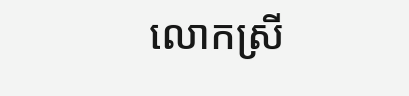លោកស្រី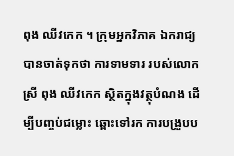ពុង ឈីវកេក ។ ក្រុមអ្នកវិភាគ ឯករាជ្យ បានចាត់ទុកថា ការទាមទារ របស់លោកស្រី ពុង ឈីវកេក ស្ថិតក្នុងវត្ថុបំណង ដើម្បីបញ្ចប់ជម្លោះ ឆ្ពោះទៅរក ការបង្រួបប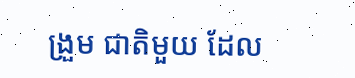ង្រួម ជាតិមួយ ដែល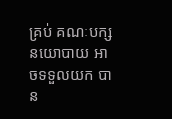គ្រប់ គណៈបក្ស នយោបាយ អាចទទួលយក បាន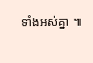ទាំងអស់គ្នា ៕